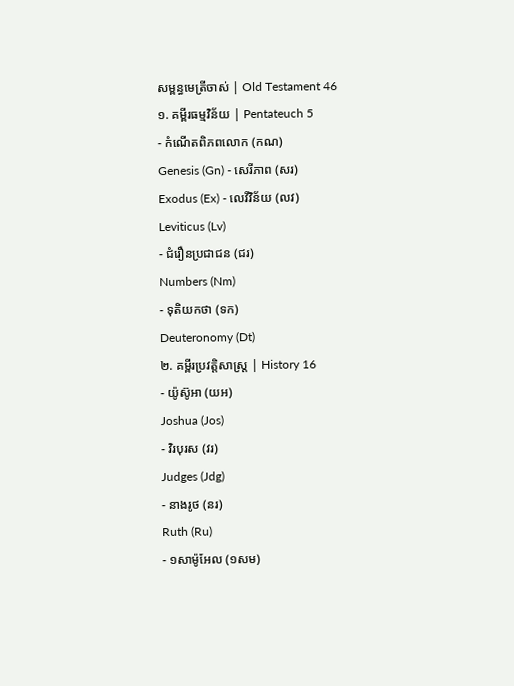សម្ពន្ធមេត្រីចាស់ | Old Testament 46
១. គម្ពីរធម្មវិន័យ | Pentateuch 5
- កំណើតពិភពលោក (កណ)
Genesis (Gn) - សេរីភាព (សរ)
Exodus (Ex) - លេវីវិន័យ (លវ)
Leviticus (Lv)
- ជំរឿនប្រជាជន (ជរ)
Numbers (Nm)
- ទុតិយកថា (ទក)
Deuteronomy (Dt)
២. គម្ពីរប្រវត្តិសាស្រ្ត | History 16
- យ៉ូស៊ូអា (យអ)
Joshua (Jos)
- វិរបុរស (វរ)
Judges (Jdg)
- នាងរូថ (នរ)
Ruth (Ru)
- ១សាម៉ូអែល (១សម)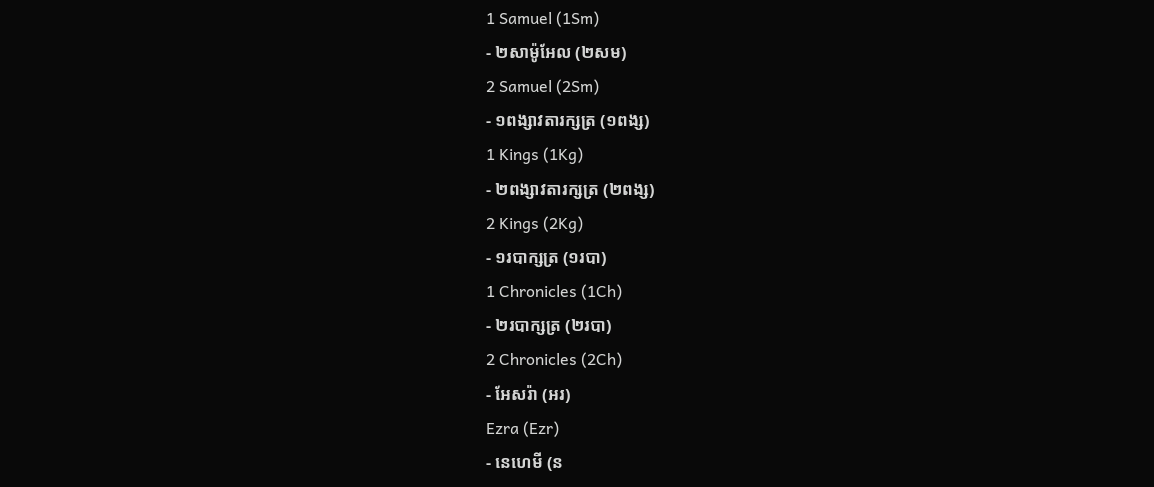1 Samuel (1Sm)
- ២សាម៉ូអែល (២សម)
2 Samuel (2Sm)
- ១ពង្សាវតារក្សត្រ (១ពង្ស)
1 Kings (1Kg)
- ២ពង្សាវតារក្សត្រ (២ពង្ស)
2 Kings (2Kg)
- ១របាក្សត្រ (១របា)
1 Chronicles (1Ch)
- ២របាក្សត្រ (២របា)
2 Chronicles (2Ch)
- អែសរ៉ា (អរ)
Ezra (Ezr)
- នេហេមី (ន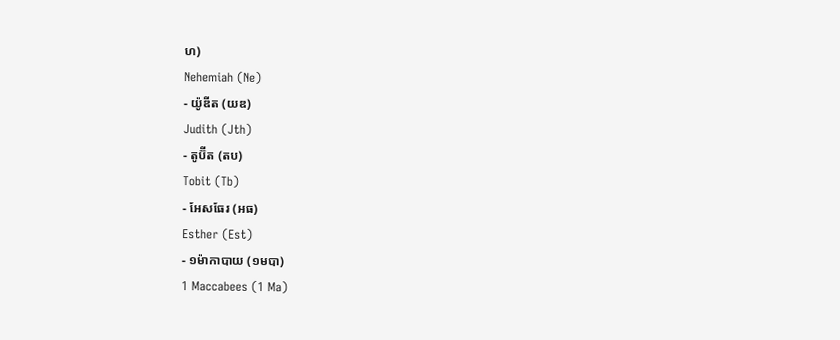ហ)
Nehemiah (Ne)
- យ៉ូឌីត (យឌ)
Judith (Jth)
- តូប៊ីត (តប)
Tobit (Tb)
- អែសធែរ (អធ)
Esther (Est)
- ១ម៉ាកាបាយ (១មបា)
1 Maccabees (1 Ma)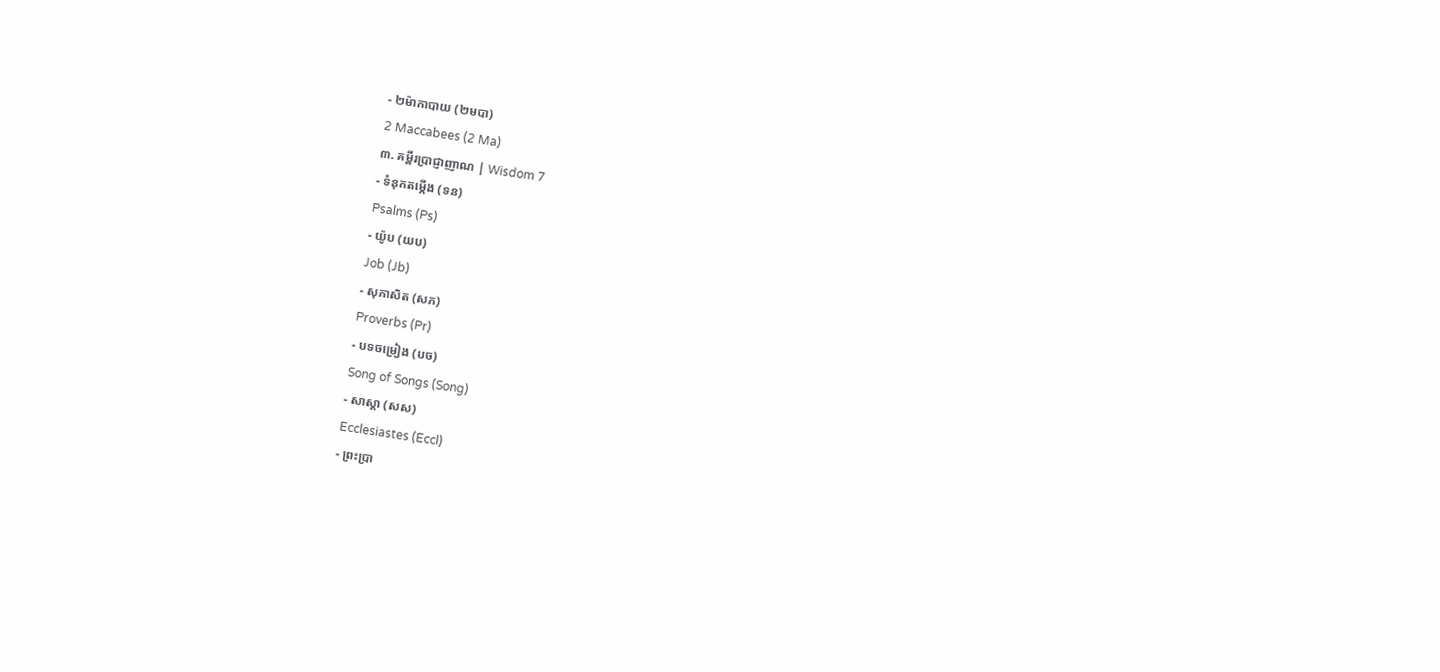- ២ម៉ាកាបាយ (២មបា)
2 Maccabees (2 Ma)
៣. គម្ពីរប្រាជ្ញាញាណ | Wisdom 7
- ទំនុកតម្កើង (ទន)
Psalms (Ps)
- យ៉ូប (យប)
Job (Jb)
- សុភាសិត (សភ)
Proverbs (Pr)
- បទចម្រៀង (បច)
Song of Songs (Song)
- សាស្តា (សស)
Ecclesiastes (Eccl)
- ព្រះប្រា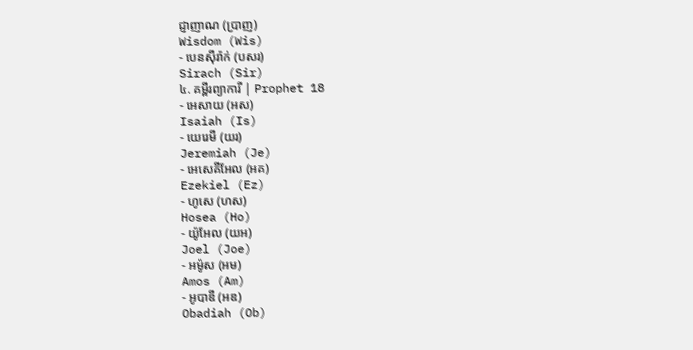ជ្ញាញាណ (ប្រាញ)
Wisdom (Wis)
- បេនស៊ីរ៉ាក់ (បសរ)
Sirach (Sir)
៤. គម្ពីរព្យាការី | Prophet 18
- អេសាយ (អស)
Isaiah (Is)
- យេរេមី (យរ)
Jeremiah (Je)
- អេសេគីអែល (អគ)
Ezekiel (Ez)
- ហូសេ (ហស)
Hosea (Ho)
- យ៉ូអែល (យអ)
Joel (Joe)
- អម៉ូស (អម)
Amos (Am)
- អូបាឌី (អឌ)
Obadiah (Ob)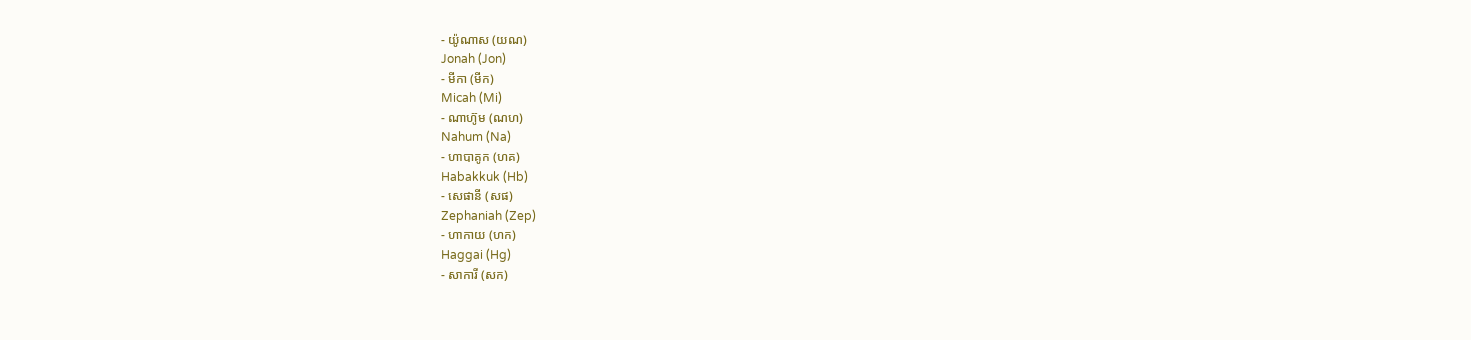- យ៉ូណាស (យណ)
Jonah (Jon)
- មីកា (មីក)
Micah (Mi)
- ណាហ៊ូម (ណហ)
Nahum (Na)
- ហាបាគូក (ហគ)
Habakkuk (Hb)
- សេផានី (សផ)
Zephaniah (Zep)
- ហាកាយ (ហក)
Haggai (Hg)
- សាការី (សក)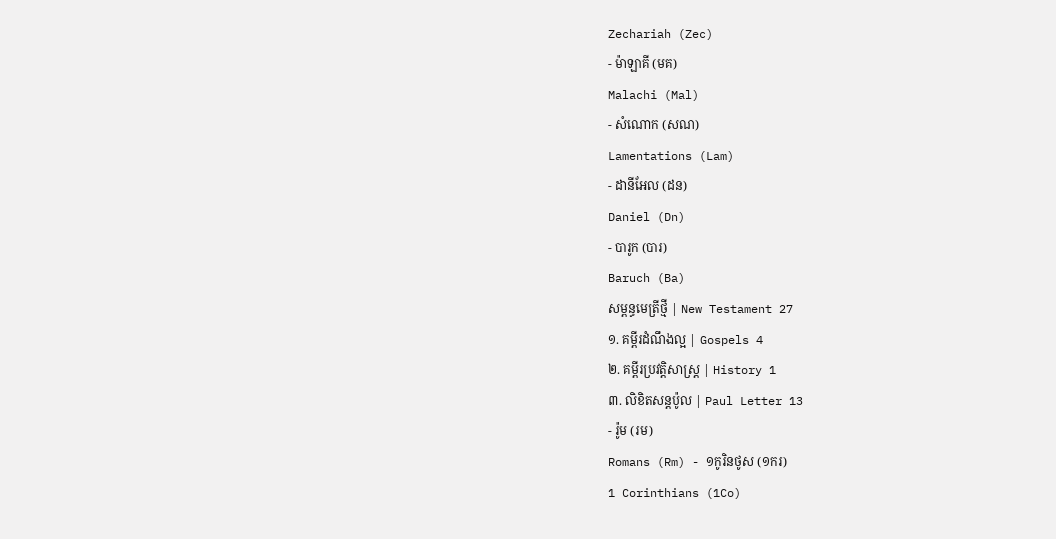Zechariah (Zec)
- ម៉ាឡាគី (មគ)
Malachi (Mal)
- សំណោក (សណ)
Lamentations (Lam)
- ដានីអែល (ដន)
Daniel (Dn)
- បារូក (បារ)
Baruch (Ba)
សម្ពន្ធមេត្រីថ្មី | New Testament 27
១. គម្ពីរដំណឹងល្អ | Gospels 4
២. គម្ពីរប្រវត្តិសាស្រ្ត | History 1
៣. លិខិតសន្តប៉ូល | Paul Letter 13
- រ៉ូម (រម)
Romans (Rm) - ១កូរិនថូស (១ករ)
1 Corinthians (1Co)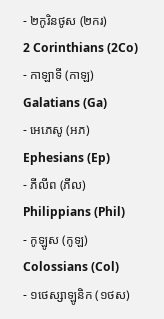- ២កូរិនថូស (២ករ)
2 Corinthians (2Co)
- កាឡាទី (កាឡ)
Galatians (Ga)
- អេភេសូ (អភ)
Ephesians (Ep)
- ភីលីព (ភីល)
Philippians (Phil)
- កូឡូស (កូឡ)
Colossians (Col)
- ១ថេស្សាឡូនិក (១ថស)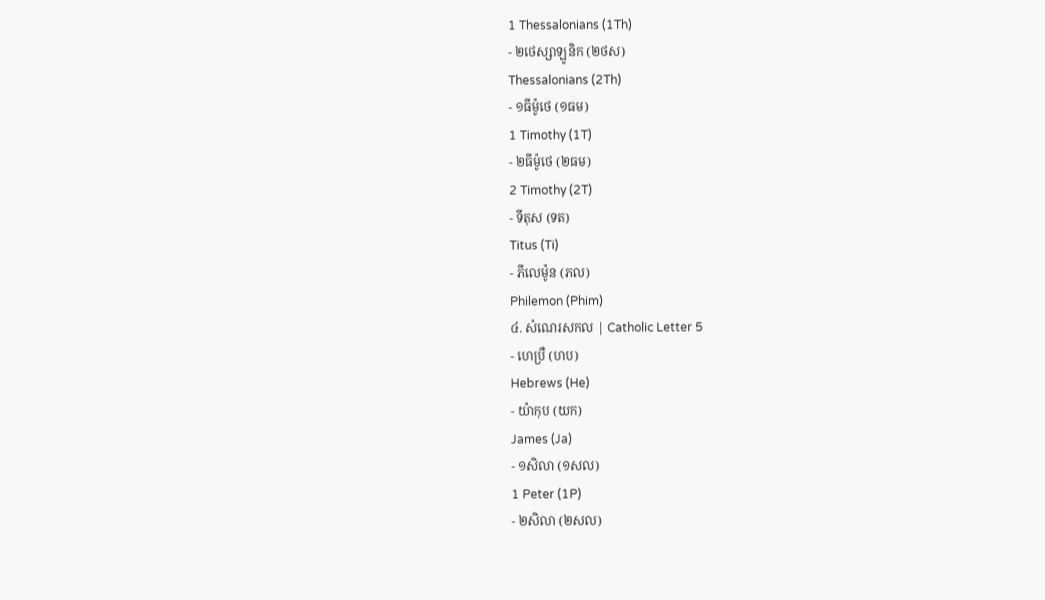1 Thessalonians (1Th)
- ២ថេស្សាឡូនិក (២ថស)
Thessalonians (2Th)
- ១ធីម៉ូថេ (១ធម)
1 Timothy (1T)
- ២ធីម៉ូថេ (២ធម)
2 Timothy (2T)
- ទីតុស (ទត)
Titus (Ti)
- ភីលេម៉ូន (ភល)
Philemon (Phim)
៤. សំណេរសកល | Catholic Letter 5
- ហេប្រឺ (ហប)
Hebrews (He)
- យ៉ាកុប (យក)
James (Ja)
- ១សិលា (១សល)
1 Peter (1P)
- ២សិលា (២សល)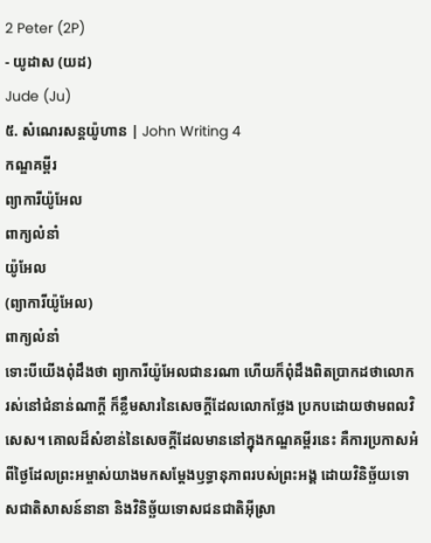2 Peter (2P)
- យូដាស (យដ)
Jude (Ju)
៥. សំណេរសន្តយ៉ូហាន | John Writing 4
កណ្ឌគម្ពីរ
ព្យាការីយ៉ូអែល
ពាក្យលំនាំ
យ៉ូអែល
(ព្យាការីយ៉ូអែល)
ពាក្យលំនាំ
ទោះបីយើងពុំដឹងថា ព្យាការីយ៉ូអែលជានរណា ហើយក៏ពុំដឹងពិតប្រាកដថាលោករស់នៅជំនាន់ណាក្តី ក៏ខ្លឹមសារនៃសេចក្ដីដែលលោកថ្លែង ប្រកបដោយថាមពលវិសេស។ គោលដ៏សំខាន់នៃសេចក្ដីដែលមាននៅក្នុងកណ្ឌគម្ពីរនេះ គឺការប្រកាសអំពីថ្ងៃដែលព្រះអម្ចាស់យាងមកសម្ដែងឫទ្ធានុភាពរបស់ព្រះអង្គ ដោយវិនិច្ឆ័យទោសជាតិសាសន៍នានា និងវិនិច្ឆ័យទោសជនជាតិអ៊ីស្រា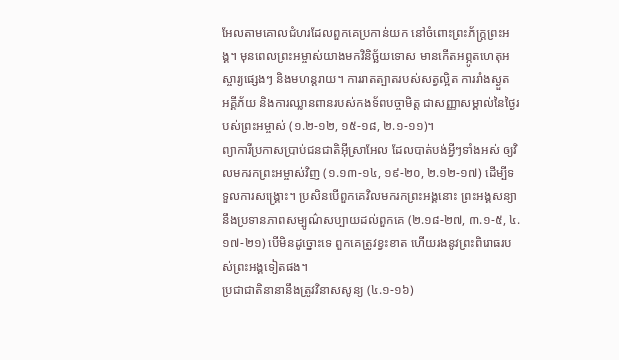អែលតាមគោលជំហរដែលពួកគេប្រកាន់យក នៅចំពោះព្រះភ័ក្ត្រព្រះអង្គ។ មុនពេលព្រះអម្ចាស់យាងមកវិនិច្ឆ័យទោស មានកើតអព្ភូតហេតុអស្ចារ្យផ្សេងៗ និងមហន្តរាយ។ ការរាតត្បាតរបស់សត្វល្អិត ការរាំងស្ងួត អគ្គីភ័យ និងការឈ្លានពានរបស់កងទ័ពបច្ចាមិត្ត ជាសញ្ញាសម្គាល់នៃថ្ងៃរបស់ព្រះអម្ចាស់ (១.២-១២, ១៥-១៨, ២.១-១១)។
ព្យាការីប្រកាសប្រាប់ជនជាតិអ៊ីស្រាអែល ដែលបាត់បង់អ្វីៗទាំងអស់ ឲ្យវិលមករកព្រះអម្ចាស់វិញ (១.១៣-១៤, ១៩-២០, ២.១២-១៧) ដើម្បីទទួលការសង្គ្រោះ។ ប្រសិនបើពួកគេវិលមករកព្រះអង្គនោះ ព្រះអង្គសន្យានឹងប្រទានភាពសម្បូណ៌សប្បាយដល់ពួកគេ (២.១៨-២៧, ៣.១-៥, ៤.១៧-២១) បើមិនដូច្នោះទេ ពួកគេត្រូវខ្វះខាត ហើយរងនូវព្រះពិរោធរបស់ព្រះអង្គទៀតផង។
ប្រជាជាតិនានានឹងត្រូវវិនាសសូន្យ (៤.១-១៦)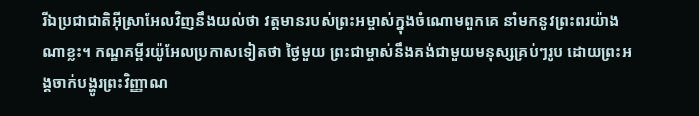រីឯប្រជាជាតិអ៊ីស្រាអែលវិញនឹងយល់ថា វត្តមានរបស់ព្រះអម្ចាស់ក្នុងចំណោមពួកគេ នាំមកនូវព្រះពរយ៉ាងណាខ្លះ។ កណ្ឌគម្ពីរយ៉ូអែលប្រកាសទៀតថា ថ្ងៃមួយ ព្រះជាម្ចាស់នឹងគង់ជាមួយមនុស្សគ្រប់ៗរូប ដោយព្រះអង្គចាក់បង្ហូរព្រះវិញ្ញាណ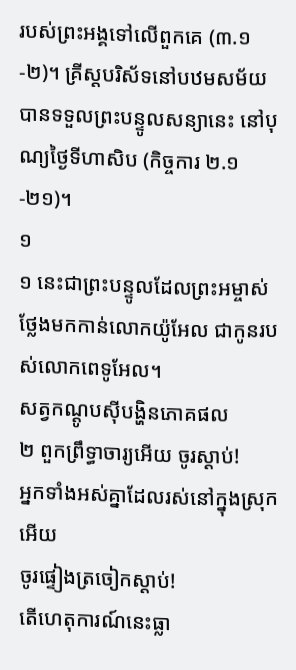របស់ព្រះអង្គទៅលើពួកគេ (៣.១-២)។ គ្រីស្ដបរិស័ទនៅបឋមសម័យបានទទួលព្រះបន្ទូលសន្យានេះ នៅបុណ្យថ្ងៃទីហាសិប (កិច្ចការ ២.១-២១)។
១
១ នេះជាព្រះបន្ទូលដែលព្រះអម្ចាស់ថ្លែងមកកាន់លោកយ៉ូអែល ជាកូនរបស់លោកពេទូអែល។
សត្វកណ្ដូបស៊ីបង្ហិនភោគផល
២ ពួកព្រឹទ្ធាចារ្យអើយ ចូរស្ដាប់!
អ្នកទាំងអស់គ្នាដែលរស់នៅក្នុងស្រុកអើយ
ចូរផ្ទៀងត្រចៀកស្ដាប់!
តើហេតុការណ៍នេះធ្លា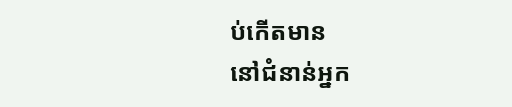ប់កើតមាន
នៅជំនាន់អ្នក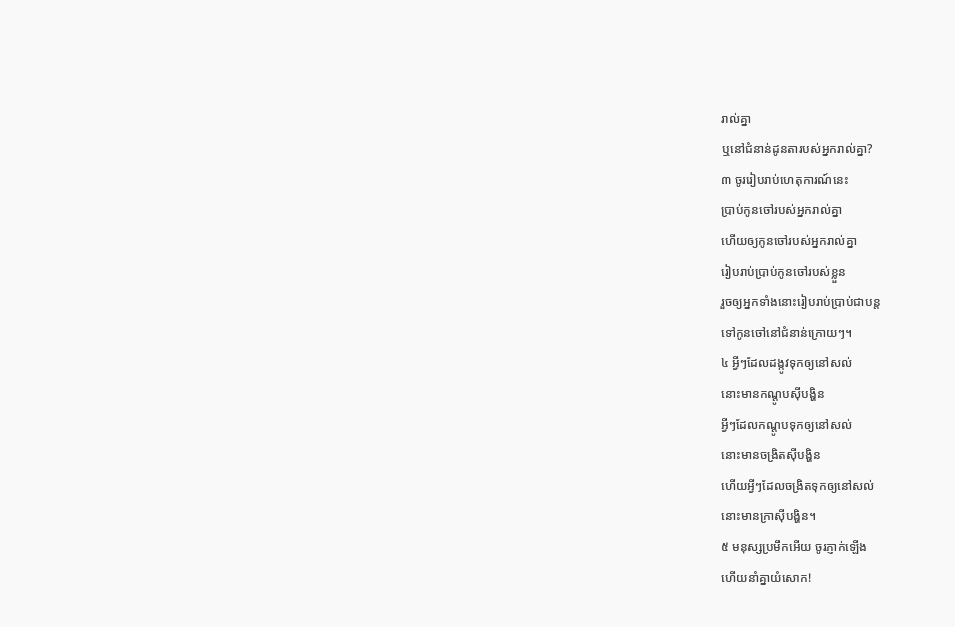រាល់គ្នា
ឬនៅជំនាន់ដូនតារបស់អ្នករាល់គ្នា?
៣ ចូររៀបរាប់ហេតុការណ៍នេះ
ប្រាប់កូនចៅរបស់អ្នករាល់គ្នា
ហើយឲ្យកូនចៅរបស់អ្នករាល់គ្នា
រៀបរាប់ប្រាប់កូនចៅរបស់ខ្លួន
រួចឲ្យអ្នកទាំងនោះរៀបរាប់ប្រាប់ជាបន្ត
ទៅកូនចៅនៅជំនាន់ក្រោយៗ។
៤ អ្វីៗដែលដង្កូវទុកឲ្យនៅសល់
នោះមានកណ្ដូបស៊ីបង្ហិន
អ្វីៗដែលកណ្ដូបទុកឲ្យនៅសល់
នោះមានចង្រិតស៊ីបង្ហិន
ហើយអ្វីៗដែលចង្រិតទុកឲ្យនៅសល់
នោះមានក្រាស៊ីបង្ហិន។
៥ មនុស្សប្រមឹកអើយ ចូរភ្ញាក់ឡើង
ហើយនាំគ្នាយំសោក!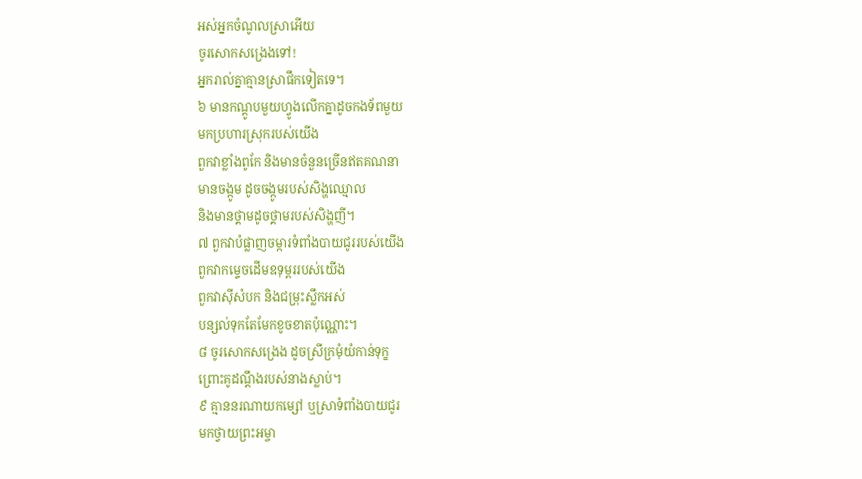អស់អ្នកចំណូលស្រាអើយ
ចូរសោកសង្រេងទៅ!
អ្នករាល់គ្នាគ្មានស្រាផឹកទៀតទេ។
៦ មានកណ្ដូបមួយហ្វូងលើកគ្នាដូចកងទ័ពមួយ
មកប្រហារស្រុករបស់យើង
ពួកវាខ្លាំងពូកែ និងមានចំនួនច្រើនឥតគណនា
មានចង្កូម ដូចចង្កូមរបស់សិង្ហឈ្មោល
និងមានថ្គាមដូចថ្គាមរបស់សិង្ហញី។
៧ ពួកវាបំផ្លាញចម្ការទំពាំងបាយជូររបស់យើង
ពួកវាកម្ទេចដើមឧទុម្ពររបស់យើង
ពួកវាស៊ីសំបក និងជម្រុះស្លឹកអស់
បន្សល់ទុកតែមែកខូចខាតប៉ុណ្ណោះ។
៨ ចូរសោកសង្រេង ដូចស្រីក្រមុំយំកាន់ទុក្ខ
ព្រោះគូដណ្ដឹងរបស់នាងស្លាប់។
៩ គ្មាននរណាយកម្សៅ ឬស្រាទំពាំងបាយជូរ
មកថ្វាយព្រះអម្ចា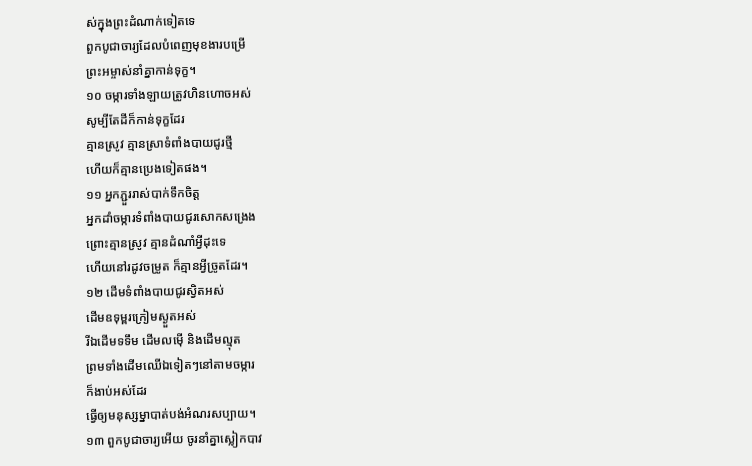ស់ក្នុងព្រះដំណាក់ទៀតទេ
ពួកបូជាចារ្យដែលបំពេញមុខងារបម្រើ
ព្រះអម្ចាស់នាំគ្នាកាន់ទុក្ខ។
១០ ចម្ការទាំងឡាយត្រូវហិនហោចអស់
សូម្បីតែដីក៏កាន់ទុក្ខដែរ
គ្មានស្រូវ គ្មានស្រាទំពាំងបាយជូរថ្មី
ហើយក៏គ្មានប្រេងទៀតផង។
១១ អ្នកភ្ជួររាស់បាក់ទឹកចិត្ត
អ្នកដាំចម្ការទំពាំងបាយជូរសោកសង្រេង
ព្រោះគ្មានស្រូវ គ្មានដំណាំអ្វីដុះទេ
ហើយនៅរដូវចម្រូត ក៏គ្មានអ្វីច្រូតដែរ។
១២ ដើមទំពាំងបាយជូរស្វិតអស់
ដើមឧទុម្ពរក្រៀមស្ងួតអស់
រីឯដើមទទឹម ដើមលម៉ើ និងដើមល្មុត
ព្រមទាំងដើមឈើឯទៀតៗនៅតាមចម្ការ
ក៏ងាប់អស់ដែរ
ធ្វើឲ្យមនុស្សម្នាបាត់បង់អំណរសប្បាយ។
១៣ ពួកបូជាចារ្យអើយ ចូរនាំគ្នាស្លៀកបាវ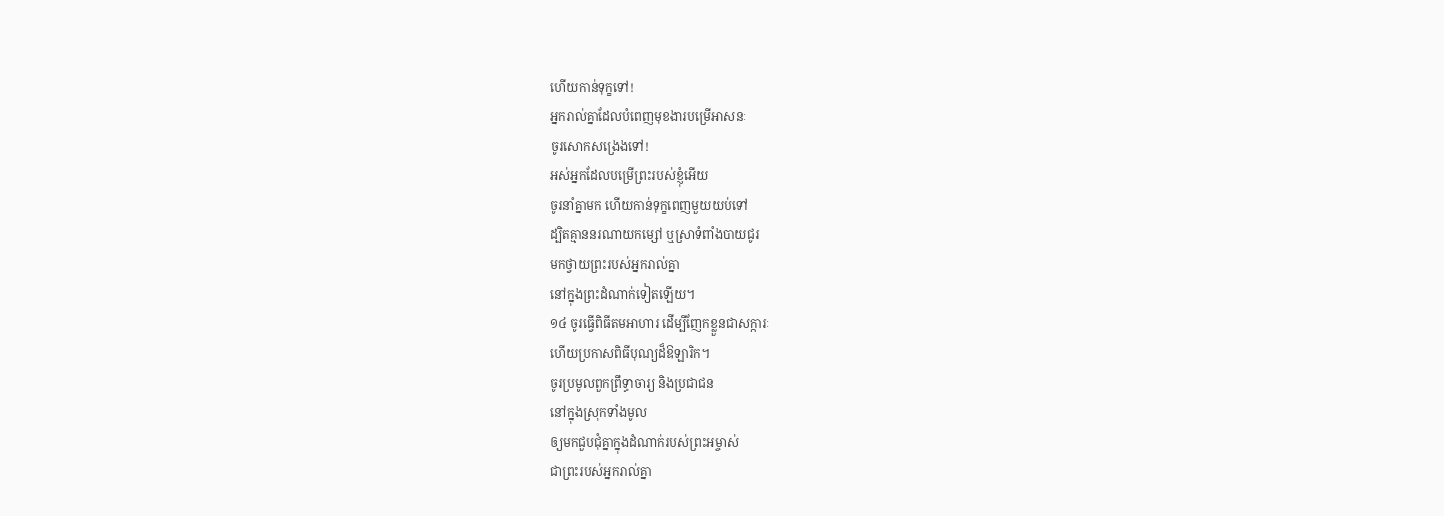ហើយកាន់ទុក្ខទៅ!
អ្នករាល់គ្នាដែលបំពេញមុខងារបម្រើអាសនៈ
ចូរសោកសង្រេងទៅ!
អស់អ្នកដែលបម្រើព្រះរបស់ខ្ញុំអើយ
ចូរនាំគ្នាមក ហើយកាន់ទុក្ខពេញមួយយប់ទៅ
ដ្បិតគ្មាននរណាយកម្សៅ ឬស្រាទំពាំងបាយជូរ
មកថ្វាយព្រះរបស់អ្នករាល់គ្នា
នៅក្នុងព្រះដំណាក់ទៀតឡើយ។
១៤ ចូរធ្វើពិធីតមអាហារ ដើម្បីញែកខ្លួនជាសក្ការៈ
ហើយប្រកាសពិធីបុណ្យដ៏ឱឡារិក។
ចូរប្រមូលពួកព្រឹទ្ធាចារ្យ និងប្រជាជន
នៅក្នុងស្រុកទាំងមូល
ឲ្យមកជួបជុំគ្នាក្នុងដំណាក់របស់ព្រះអម្ចាស់
ជាព្រះរបស់អ្នករាល់គ្នា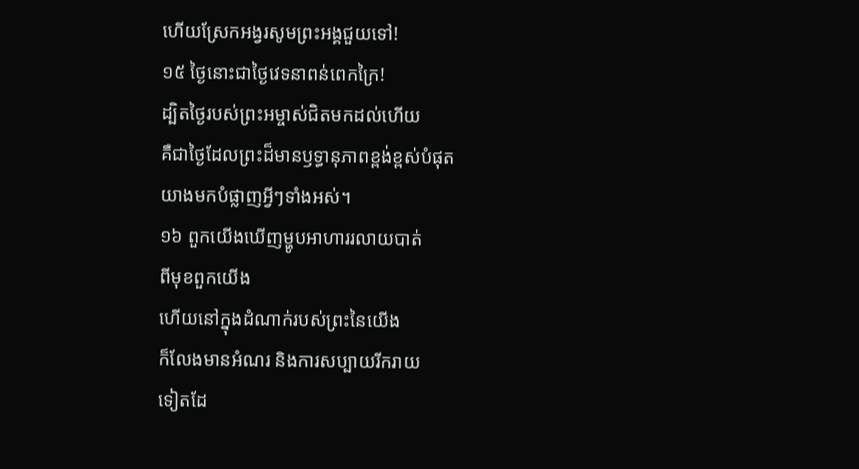ហើយស្រែកអង្វរសូមព្រះអង្គជួយទៅ!
១៥ ថ្ងៃនោះជាថ្ងៃវេទនាពន់ពេកក្រៃ!
ដ្បិតថ្ងៃរបស់ព្រះអម្ចាស់ជិតមកដល់ហើយ
គឺជាថ្ងៃដែលព្រះដ៏មានឫទ្ធានុភាពខ្ពង់ខ្ពស់បំផុត
យាងមកបំផ្លាញអ្វីៗទាំងអស់។
១៦ ពួកយើងឃើញម្ហូបអាហាររលាយបាត់
ពីមុខពួកយើង
ហើយនៅក្នុងដំណាក់របស់ព្រះនៃយើង
ក៏លែងមានអំណរ និងការសប្បាយរីករាយ
ទៀតដែ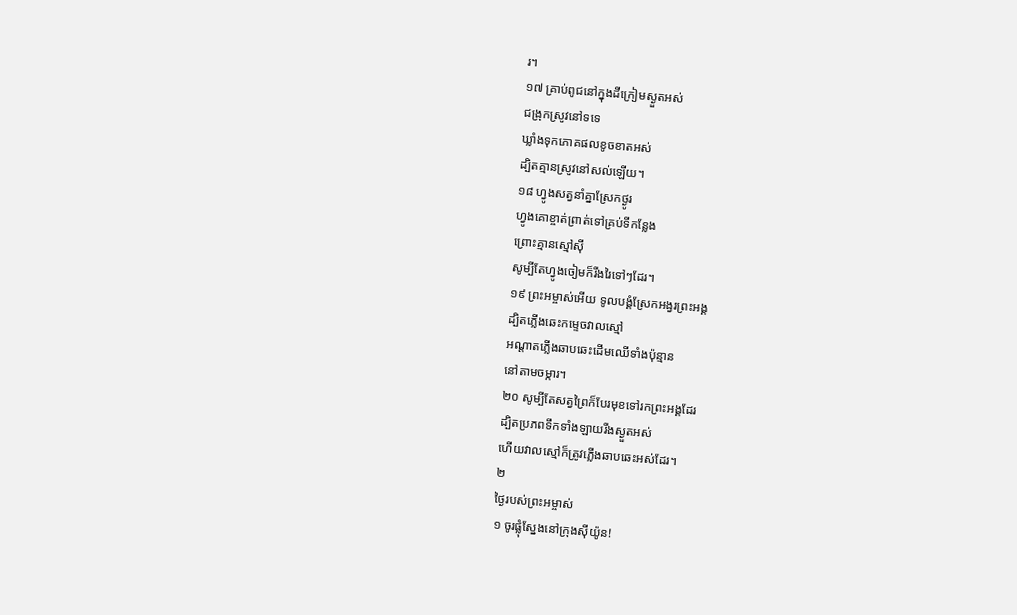រ។
១៧ គ្រាប់ពូជនៅក្នុងដីក្រៀមស្ងួតអស់
ជង្រុកស្រូវនៅទទេ
ឃ្លាំងទុកភោគផលខូចខាតអស់
ដ្បិតគ្មានស្រូវនៅសល់ឡើយ។
១៨ ហ្វូងសត្វនាំគ្នាស្រែកថ្ងូរ
ហ្វូងគោខ្ចាត់ព្រាត់ទៅគ្រប់ទីកន្លែង
ព្រោះគ្មានស្មៅស៊ី
សូម្បីតែហ្វូងចៀមក៏រីងរៃទៅៗដែរ។
១៩ ព្រះអម្ចាស់អើយ ទូលបង្គំស្រែកអង្វរព្រះអង្គ
ដ្បិតភ្លើងឆេះកម្ទេចវាលស្មៅ
អណ្ដាតភ្លើងឆាបឆេះដើមឈើទាំងប៉ុន្មាន
នៅតាមចម្ការ។
២០ សូម្បីតែសត្វព្រៃក៏បែរមុខទៅរកព្រះអង្គដែរ
ដ្បិតប្រភពទឹកទាំងឡាយរីងស្ងួតអស់
ហើយវាលស្មៅក៏ត្រូវភ្លើងឆាបឆេះអស់ដែរ។
២
ថ្ងៃរបស់ព្រះអម្ចាស់
១ ចូរផ្លុំស្នែងនៅក្រុងស៊ីយ៉ូន!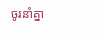ចូរនាំគ្នា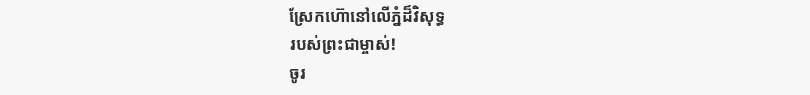ស្រែកហ៊ោនៅលើភ្នំដ៏វិសុទ្ធ
របស់ព្រះជាម្ចាស់!
ចូរ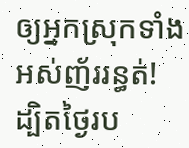ឲ្យអ្នកស្រុកទាំងអស់ញ័ររន្ធត់!
ដ្បិតថ្ងៃរប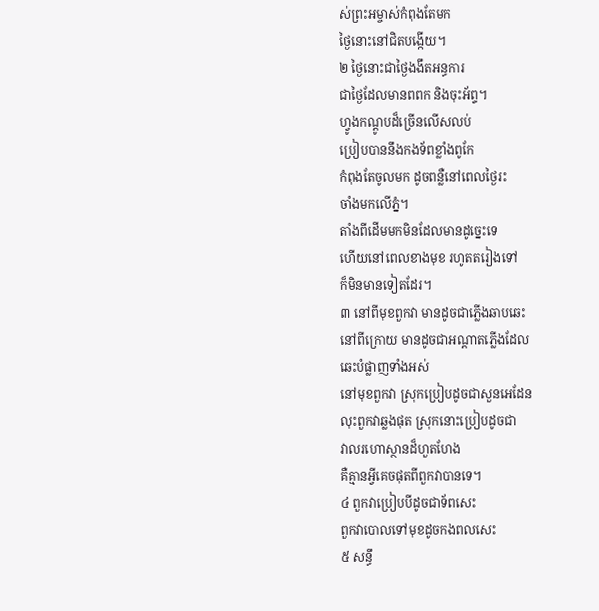ស់ព្រះអម្ចាស់កំពុងតែមក
ថ្ងៃនោះនៅជិតបង្កើយ។
២ ថ្ងៃនោះជាថ្ងៃងងឹតអន្ធការ
ជាថ្ងៃដែលមានពពក និងចុះអ័ព្ទ។
ហ្វូងកណ្ដូបដ៏ច្រើនលើសលប់
ប្រៀបបាននឹងកងទ័ពខ្លាំងពូកែ
កំពុងតែចូលមក ដូចពន្លឺនៅពេលថ្ងៃរះ
ចាំងមកលើភ្នំ។
តាំងពីដើមមកមិនដែលមានដូច្នេះទេ
ហើយនៅពេលខាងមុខ រហូតតរៀងទៅ
ក៏មិនមានទៀតដែរ។
៣ នៅពីមុខពួកវា មានដូចជាភ្លើងឆាបឆេះ
នៅពីក្រោយ មានដូចជាអណ្ដាតភ្លើងដែល
ឆេះបំផ្លាញទាំងអស់
នៅមុខពួកវា ស្រុកប្រៀបដូចជាសួនអេដែន
លុះពួកវាឆ្លងផុត ស្រុកនោះប្រៀបដូចជា
វាលរហោស្ថានដ៏ហួតហែង
គឺគ្មានអ្វីគេចផុតពីពួកវាបានទេ។
៤ ពួកវាប្រៀបបីដូចជាទ័ពសេះ
ពួកវាបោលទៅមុខដូចកងពលសេះ
៥ សន្ធឹ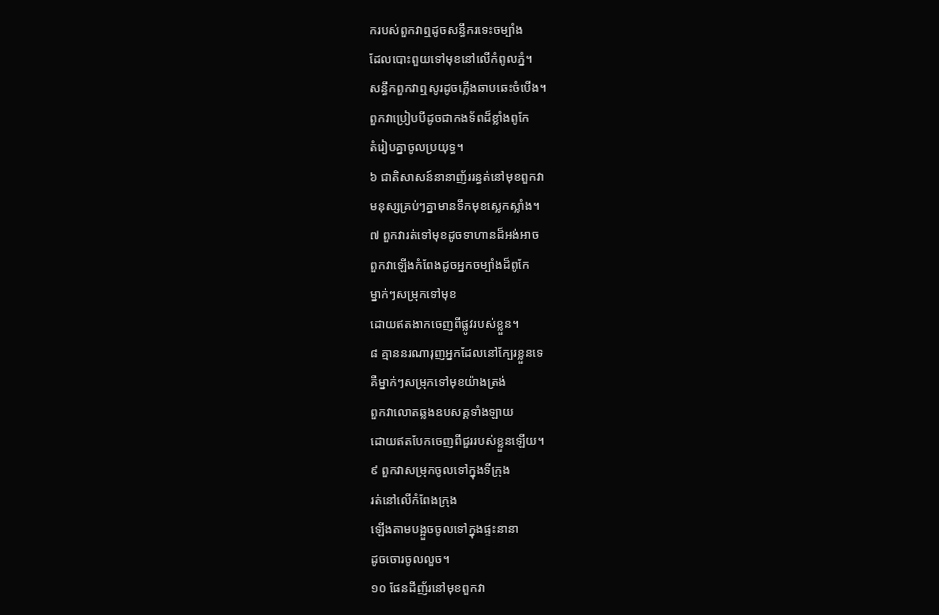ករបស់ពួកវាឮដូចសន្ធឹករទេះចម្បាំង
ដែលបោះពួយទៅមុខនៅលើកំពូលភ្នំ។
សន្ធឹកពួកវាឮសូរដូចភ្លើងឆាបឆេះចំបើង។
ពួកវាប្រៀបបីដូចជាកងទ័ពដ៏ខ្លាំងពូកែ
តំរៀបគ្នាចូលប្រយុទ្ធ។
៦ ជាតិសាសន៍នានាញ័ររន្ធត់នៅមុខពួកវា
មនុស្សគ្រប់ៗគ្នាមានទឹកមុខស្លេកស្លាំង។
៧ ពួកវារត់ទៅមុខដូចទាហានដ៏អង់អាច
ពួកវាឡើងកំពែងដូចអ្នកចម្បាំងដ៏ពូកែ
ម្នាក់ៗសម្រុកទៅមុខ
ដោយឥតងាកចេញពីផ្លូវរបស់ខ្លួន។
៨ គ្មាននរណារុញអ្នកដែលនៅក្បែរខ្លួនទេ
គឺម្នាក់ៗសម្រុកទៅមុខយ៉ាងត្រង់
ពួកវាលោតឆ្លងឧបសគ្គទាំងឡាយ
ដោយឥតបែកចេញពីជួររបស់ខ្លួនឡើយ។
៩ ពួកវាសម្រុកចូលទៅក្នុងទីក្រុង
រត់នៅលើកំពែងក្រុង
ឡើងតាមបង្អួចចូលទៅក្នុងផ្ទះនានា
ដូចចោរចូលលួច។
១០ ផែនដីញ័រនៅមុខពួកវា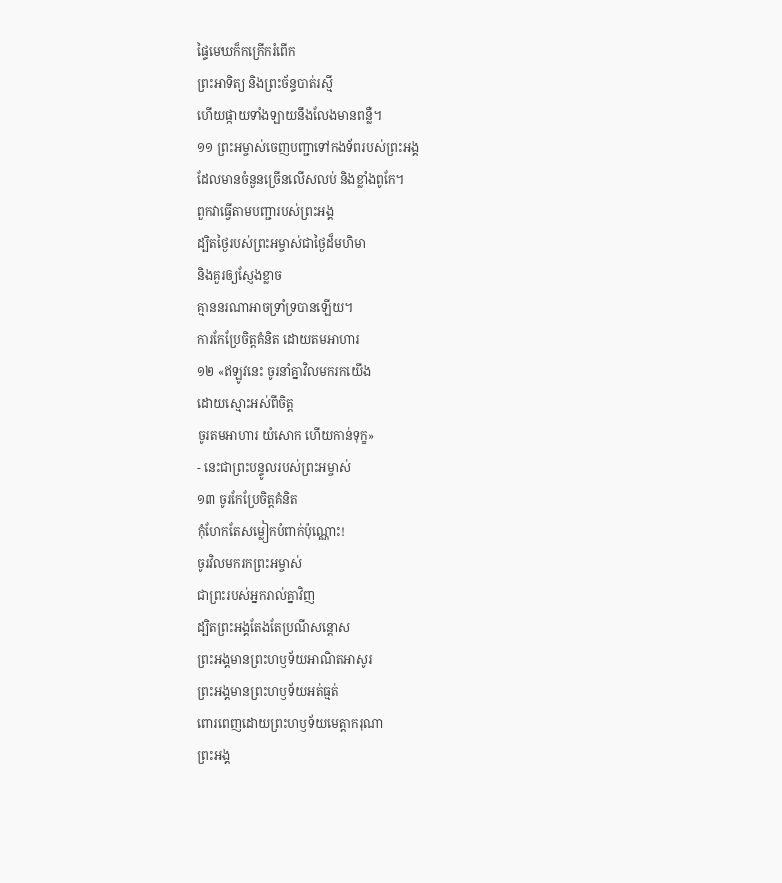ផ្ទៃមេឃក៏កក្រើករំពើក
ព្រះអាទិត្យ និងព្រះច័ន្ទបាត់រស្មី
ហើយផ្កាយទាំងឡាយនឹងលែងមានពន្លឺ។
១១ ព្រះអម្ចាស់ចេញបញ្ជាទៅកងទ័ពរបស់ព្រះអង្គ
ដែលមានចំនួនច្រើនលើសលប់ និងខ្លាំងពូកែ។
ពួកវាធ្វើតាមបញ្ជារបស់ព្រះអង្គ
ដ្បិតថ្ងៃរបស់ព្រះអម្ចាស់ជាថ្ងៃដ៏មហិមា
និងគួរឲ្យស្ញែងខ្លាច
គ្មាននរណាអាចទ្រាំទ្របានឡើយ។
ការកែប្រែចិត្តគំនិត ដោយតមអាហារ
១២ «ឥឡូវនេះ ចូរនាំគ្នាវិលមករកយើង
ដោយស្មោះអស់ពីចិត្ត
ចូរតមអាហារ យំសោក ហើយកាន់ទុក្ខ»
- នេះជាព្រះបន្ទូលរបស់ព្រះអម្ចាស់
១៣ ចូរកែប្រែចិត្តគំនិត
កុំហែកតែសម្លៀកបំពាក់ប៉ុណ្ណោះ!
ចូរវិលមករកព្រះអម្ចាស់
ជាព្រះរបស់អ្នករាល់គ្នាវិញ
ដ្បិតព្រះអង្គតែងតែប្រណីសន្ដោស
ព្រះអង្គមានព្រះហឫទ័យអាណិតអាសូរ
ព្រះអង្គមានព្រះហឫទ័យអត់ធ្មត់
ពោរពេញដោយព្រះហឫទ័យមេត្តាករុណា
ព្រះអង្គ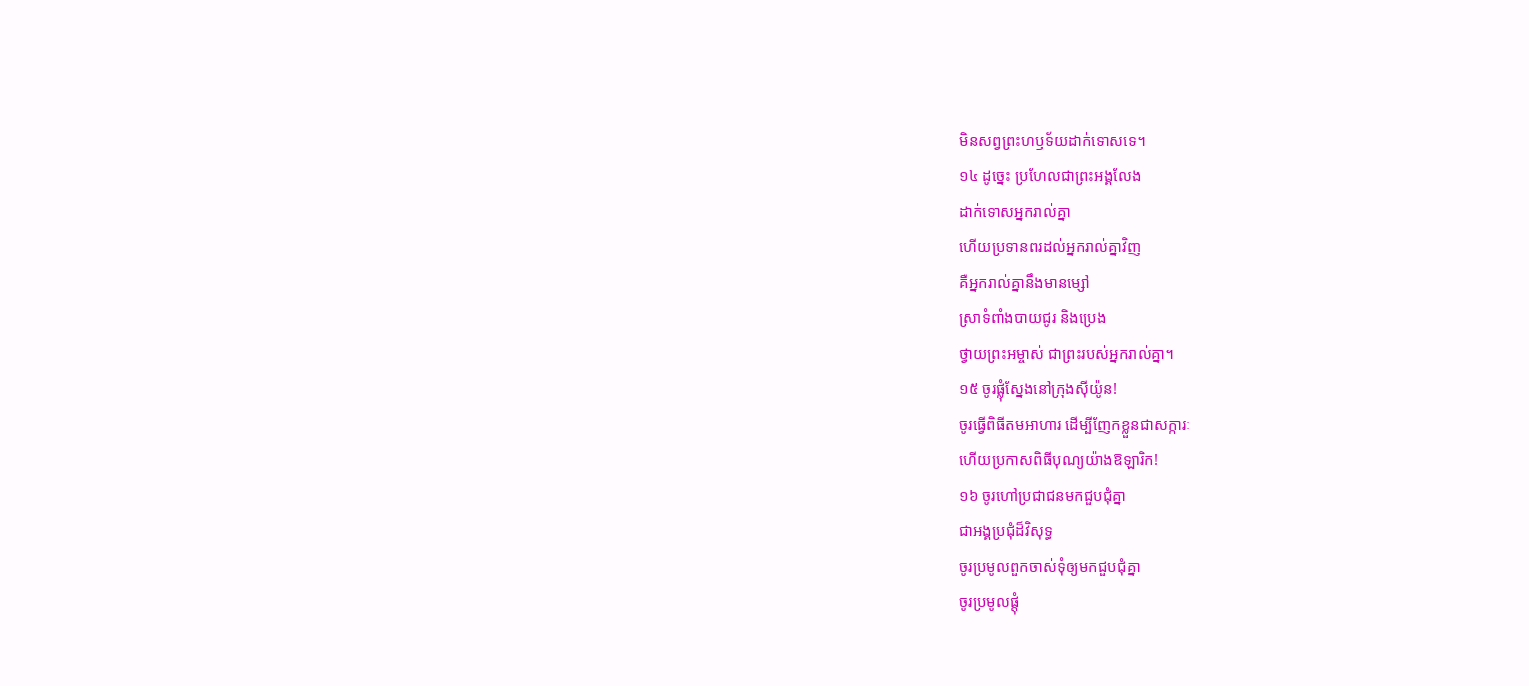មិនសព្វព្រះហឫទ័យដាក់ទោសទេ។
១៤ ដូច្នេះ ប្រហែលជាព្រះអង្គលែង
ដាក់ទោសអ្នករាល់គ្នា
ហើយប្រទានពរដល់អ្នករាល់គ្នាវិញ
គឺអ្នករាល់គ្នានឹងមានម្សៅ
ស្រាទំពាំងបាយជូរ និងប្រេង
ថ្វាយព្រះអម្ចាស់ ជាព្រះរបស់អ្នករាល់គ្នា។
១៥ ចូរផ្លុំស្នែងនៅក្រុងស៊ីយ៉ូន!
ចូរធ្វើពិធីតមអាហារ ដើម្បីញែកខ្លួនជាសក្ការៈ
ហើយប្រកាសពិធីបុណ្យយ៉ាងឱឡារិក!
១៦ ចូរហៅប្រជាជនមកជួបជុំគ្នា
ជាអង្គប្រជុំដ៏វិសុទ្ធ
ចូរប្រមូលពួកចាស់ទុំឲ្យមកជួបជុំគ្នា
ចូរប្រមូលផ្តុំ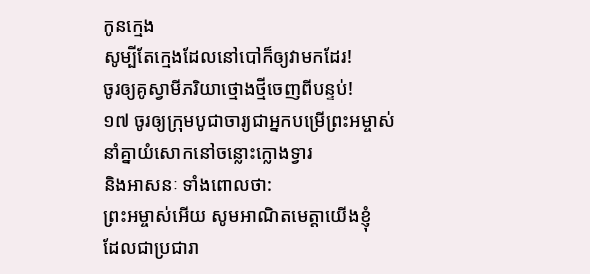កូនក្មេង
សូម្បីតែក្មេងដែលនៅបៅក៏ឲ្យវាមកដែរ!
ចូរឲ្យគូស្វាមីភរិយាថ្មោងថ្មីចេញពីបន្ទប់!
១៧ ចូរឲ្យក្រុមបូជាចារ្យជាអ្នកបម្រើព្រះអម្ចាស់
នាំគ្នាយំសោកនៅចន្លោះក្លោងទ្វារ
និងអាសនៈ ទាំងពោលថា:
ព្រះអម្ចាស់អើយ សូមអាណិតមេត្តាយើងខ្ញុំ
ដែលជាប្រជារា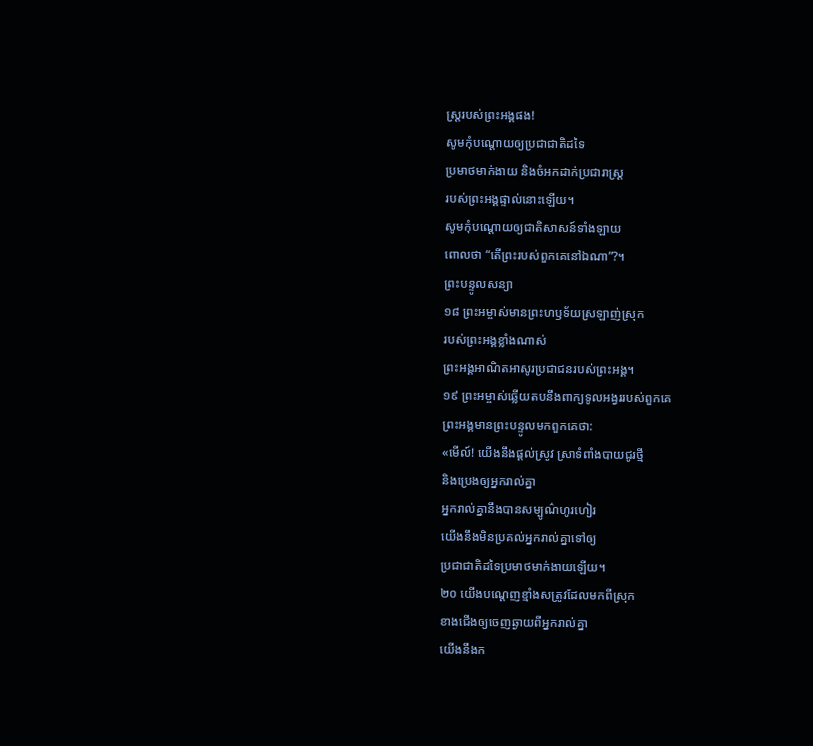ស្ដ្ររបស់ព្រះអង្គផង!
សូមកុំបណ្តោយឲ្យប្រជាជាតិដទៃ
ប្រមាថមាក់ងាយ និងចំអកដាក់ប្រជារាស្ដ្រ
របស់ព្រះអង្គផ្ទាល់នោះឡើយ។
សូមកុំបណ្តោយឲ្យជាតិសាសន៍ទាំងឡាយ
ពោលថា “តើព្រះរបស់ពួកគេនៅឯណា”?។
ព្រះបន្ទូលសន្យា
១៨ ព្រះអម្ចាស់មានព្រះហឫទ័យស្រឡាញ់ស្រុក
របស់ព្រះអង្គខ្លាំងណាស់
ព្រះអង្គអាណិតអាសូរប្រជាជនរបស់ព្រះអង្គ។
១៩ ព្រះអម្ចាស់ឆ្លើយតបនឹងពាក្យទូលអង្វររបស់ពួកគេ
ព្រះអង្គមានព្រះបន្ទូលមកពួកគេថា:
«មើល៍! យើងនឹងផ្តល់ស្រូវ ស្រាទំពាំងបាយជូរថ្មី
និងប្រេងឲ្យអ្នករាល់គ្នា
អ្នករាល់គ្នានឹងបានសម្បូណ៌ហូរហៀរ
យើងនឹងមិនប្រគល់អ្នករាល់គ្នាទៅឲ្យ
ប្រជាជាតិដទៃប្រមាថមាក់ងាយឡើយ។
២០ យើងបណ្តេញខ្មាំងសត្រូវដែលមកពីស្រុក
ខាងជើងឲ្យចេញឆ្ងាយពីអ្នករាល់គ្នា
យើងនឹងក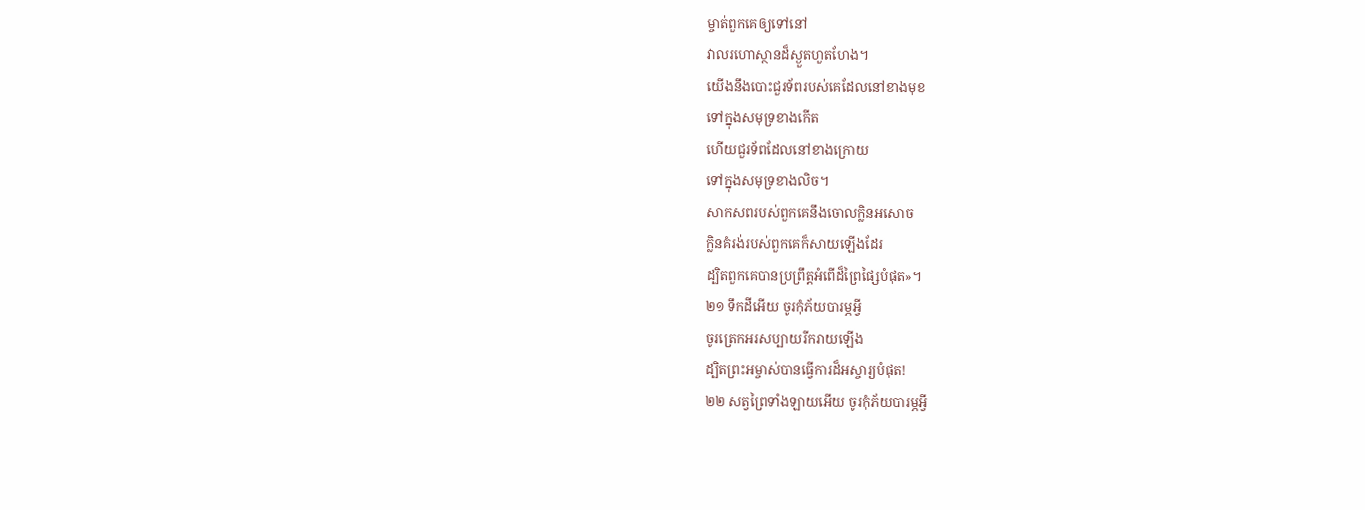ម្ចាត់ពួកគេឲ្យទៅនៅ
វាលរហោស្ថានដ៏ស្ងួតហួតហែង។
យើងនឹងបោះជួរទ័ពរបស់គេដែលនៅខាងមុខ
ទៅក្នុងសមុទ្រខាងកើត
ហើយជួរទ័ពដែលនៅខាងក្រោយ
ទៅក្នុងសមុទ្រខាងលិច។
សាកសពរបស់ពួកគេនឹងចោលក្លិនអសោច
ក្លិនគំរង់របស់ពួកគេក៏សាយឡើងដែរ
ដ្បិតពួកគេបានប្រព្រឹត្តអំពើដ៏ព្រៃផ្សៃបំផុត»។
២១ ទឹកដីអើយ ចូរកុំភ័យបារម្ភអ្វី
ចូរត្រេកអរសប្បាយរីករាយឡើង
ដ្បិតព្រះអម្ចាស់បានធ្វើការដ៏អស្ចារ្យបំផុត!
២២ សត្វព្រៃទាំងឡាយអើយ ចូរកុំភ័យបារម្ភអ្វី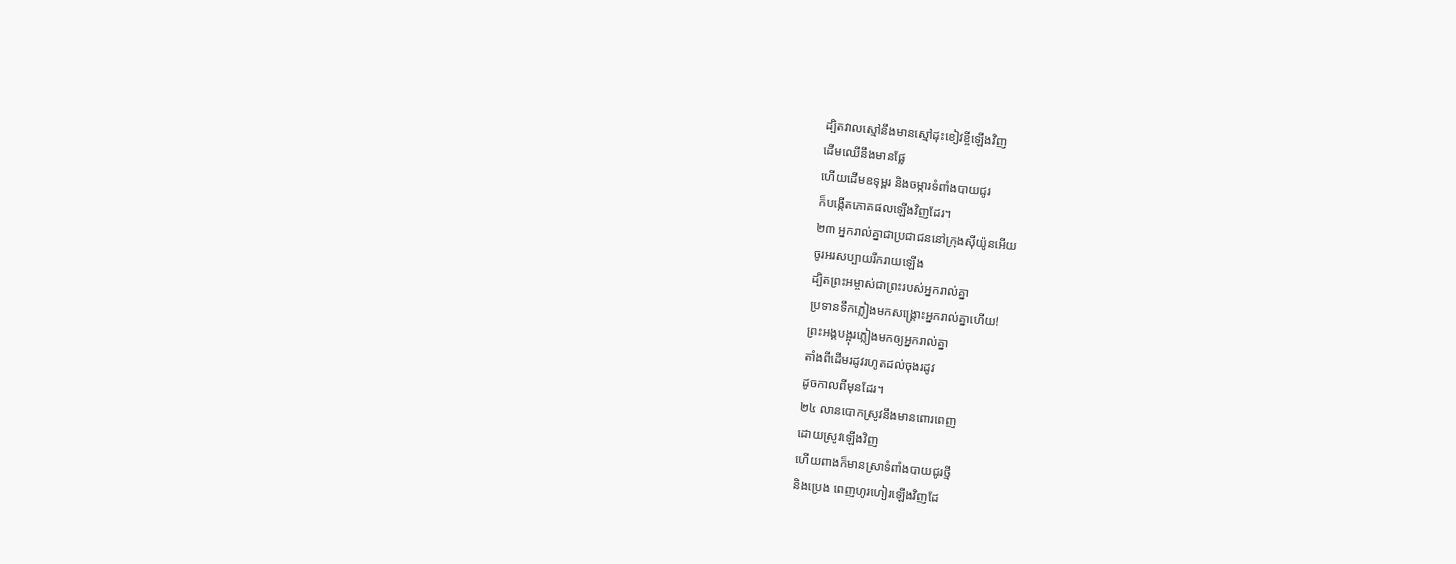ដ្បិតវាលស្មៅនឹងមានស្មៅដុះខៀវខ្ចីឡើងវិញ
ដើមឈើនឹងមានផ្លែ
ហើយដើមឧទុម្ពរ និងចម្ការទំពាំងបាយជូរ
ក៏បង្កើតភោគផលឡើងវិញដែរ។
២៣ អ្នករាល់គ្នាជាប្រជាជននៅក្រុងស៊ីយ៉ូនអើយ
ចូរអរសប្បាយរីករាយឡើង
ដ្បិតព្រះអម្ចាស់ជាព្រះរបស់អ្នករាល់គ្នា
ប្រទានទឹកភ្លៀងមកសង្គ្រោះអ្នករាល់គ្នាហើយ!
ព្រះអង្គបង្អុរភ្លៀងមកឲ្យអ្នករាល់គ្នា
តាំងពីដើមរដូវរហូតដល់ចុងរដូវ
ដូចកាលពីមុនដែរ។
២៤ លានបោកស្រូវនឹងមានពោរពេញ
ដោយស្រូវឡើងវិញ
ហើយពាងក៏មានស្រាទំពាំងបាយជូរថ្មី
និងប្រេង ពេញហូរហៀរឡើងវិញដែ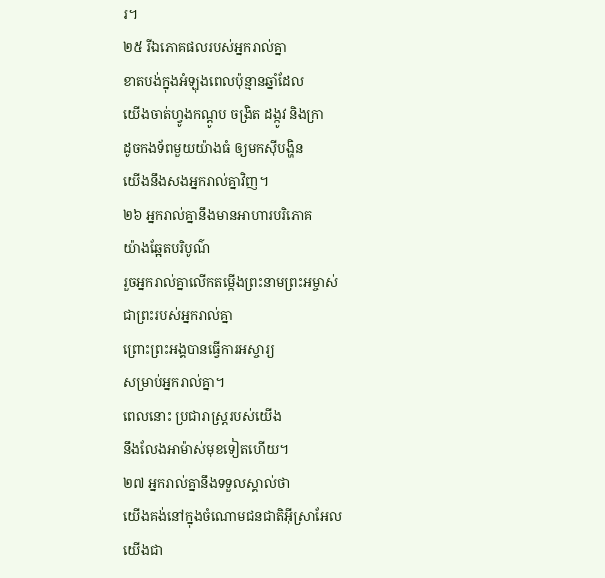រ។
២៥ រីឯភោគផលរបស់អ្នករាល់គ្នា
ខាតបង់ក្នុងអំឡុងពេលប៉ុន្មានឆ្នាំដែល
យើងចាត់ហ្វូងកណ្ដូប ចង្រិត ដង្កូវ និងក្រា
ដូចកងទ័ពមួយយ៉ាងធំ ឲ្យមកស៊ីបង្ហិន
យើងនឹងសងអ្នករាល់គ្នាវិញ។
២៦ អ្នករាល់គ្នានឹងមានអាហារបរិភោគ
យ៉ាងឆ្អែតបរិបូណ៌
រួចអ្នករាល់គ្នាលើកតម្កើងព្រះនាមព្រះអម្ចាស់
ជាព្រះរបស់អ្នករាល់គ្នា
ព្រោះព្រះអង្គបានធ្វើការអស្ចារ្យ
សម្រាប់អ្នករាល់គ្នា។
ពេលនោះ ប្រជារាស្ដ្ររបស់យើង
នឹងលែងអាម៉ាស់មុខទៀតហើយ។
២៧ អ្នករាល់គ្នានឹងទទួលស្គាល់ថា
យើងគង់នៅក្នុងចំណោមជនជាតិអ៊ីស្រាអែល
យើងជា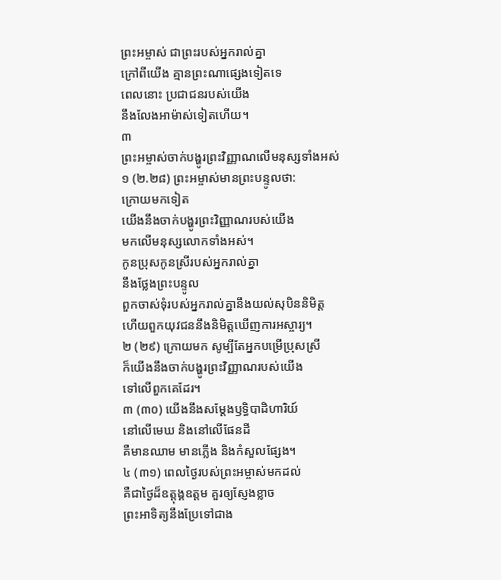ព្រះអម្ចាស់ ជាព្រះរបស់អ្នករាល់គ្នា
ក្រៅពីយើង គ្មានព្រះណាផ្សេងទៀតទេ
ពេលនោះ ប្រជាជនរបស់យើង
នឹងលែងអាម៉ាស់ទៀតហើយ។
៣
ព្រះអម្ចាស់ចាក់បង្ហូរព្រះវិញ្ញាណលើមនុស្សទាំងអស់
១ (២.២៨) ព្រះអម្ចាស់មានព្រះបន្ទូលថា:
ក្រោយមកទៀត
យើងនឹងចាក់បង្ហូរព្រះវិញ្ញាណរបស់យើង
មកលើមនុស្សលោកទាំងអស់។
កូនប្រុសកូនស្រីរបស់អ្នករាល់គ្នា
នឹងថ្លែងព្រះបន្ទូល
ពួកចាស់ទុំរបស់អ្នករាល់គ្នានឹងយល់សុបិននិមិត្ត
ហើយពួកយុវជននឹងនិមិត្តឃើញការអស្ចារ្យ។
២ (២៩) ក្រោយមក សូម្បីតែអ្នកបម្រើប្រុសស្រី
ក៏យើងនឹងចាក់បង្ហូរព្រះវិញ្ញាណរបស់យើង
ទៅលើពួកគេដែរ។
៣ (៣០) យើងនឹងសម្ដែងឫទ្ធិបាដិហារិយ៍
នៅលើមេឃ និងនៅលើផែនដី
គឺមានឈាម មានភ្លើង និងកំសួលផ្សែង។
៤ (៣១) ពេលថ្ងៃរបស់ព្រះអម្ចាស់មកដល់
គឺជាថ្ងៃដ៏ឧត្តុង្គឧត្ដម គួរឲ្យស្ញែងខ្លាច
ព្រះអាទិត្យនឹងប្រែទៅជាង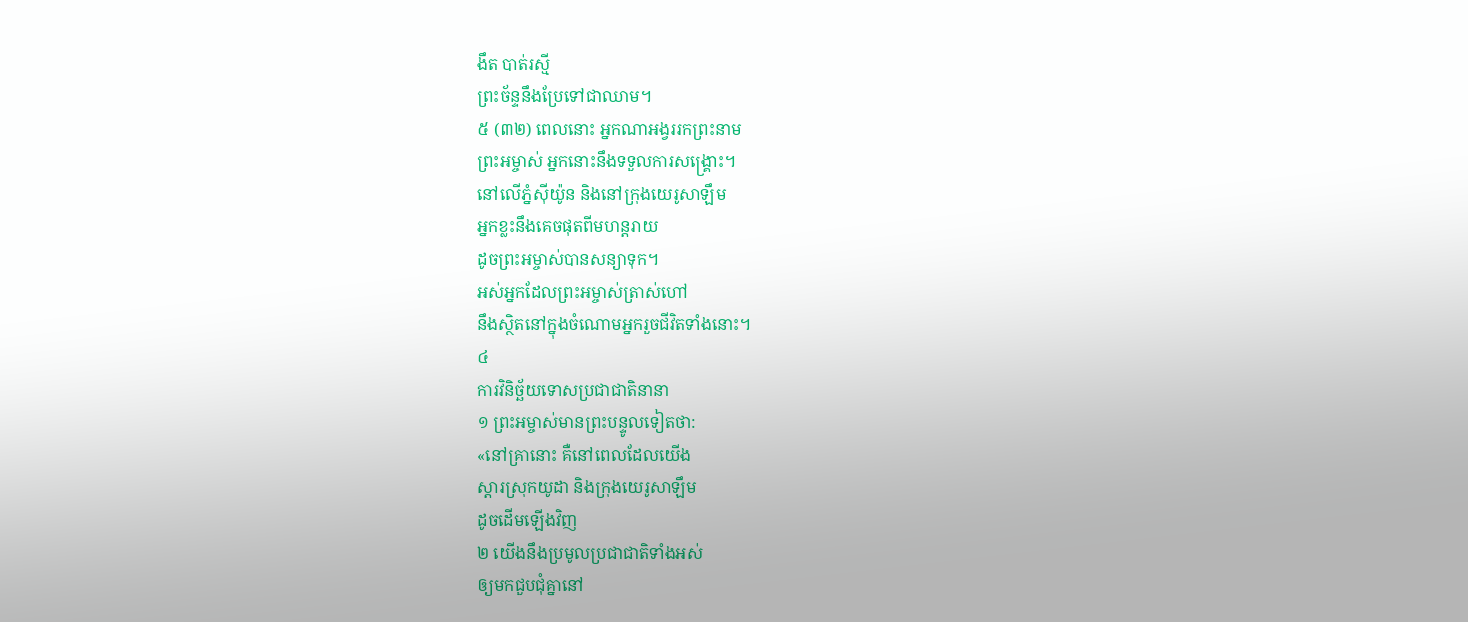ងឹត បាត់រស្មី
ព្រះច័ន្ទនឹងប្រែទៅជាឈាម។
៥ (៣២) ពេលនោះ អ្នកណាអង្វររកព្រះនាម
ព្រះអម្ចាស់ អ្នកនោះនឹងទទួលការសង្គ្រោះ។
នៅលើភ្នំស៊ីយ៉ូន និងនៅក្រុងយេរូសាឡឹម
អ្នកខ្លះនឹងគេចផុតពីមហន្តរាយ
ដូចព្រះអម្ចាស់បានសន្យាទុក។
អស់អ្នកដែលព្រះអម្ចាស់ត្រាស់ហៅ
នឹងស្ថិតនៅក្នុងចំណោមអ្នករួចជីវិតទាំងនោះ។
៤
ការវិនិច្ឆ័យទោសប្រជាជាតិនានា
១ ព្រះអម្ចាស់មានព្រះបន្ទូលទៀតថា:
«នៅគ្រានោះ គឺនៅពេលដែលយើង
ស្តារស្រុកយូដា និងក្រុងយេរូសាឡឹម
ដូចដើមឡើងវិញ
២ យើងនឹងប្រមូលប្រជាជាតិទាំងអស់
ឲ្យមកជួបជុំគ្នានៅ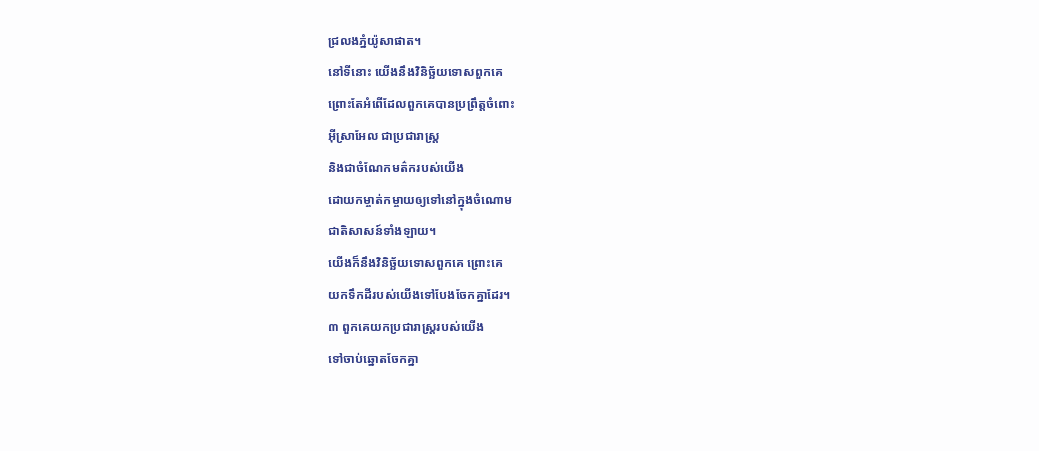ជ្រលងភ្នំយ៉ូសាផាត។
នៅទីនោះ យើងនឹងវិនិច្ឆ័យទោសពួកគេ
ព្រោះតែអំពើដែលពួកគេបានប្រព្រឹត្តចំពោះ
អ៊ីស្រាអែល ជាប្រជារាស្ដ្រ
និងជាចំណែកមត៌ករបស់យើង
ដោយកម្ចាត់កម្ចាយឲ្យទៅនៅក្នុងចំណោម
ជាតិសាសន៍ទាំងឡាយ។
យើងក៏នឹងវិនិច្ឆ័យទោសពួកគេ ព្រោះគេ
យកទឹកដីរបស់យើងទៅបែងចែកគ្នាដែរ។
៣ ពួកគេយកប្រជារាស្ដ្ររបស់យើង
ទៅចាប់ឆ្នោតចែកគ្នា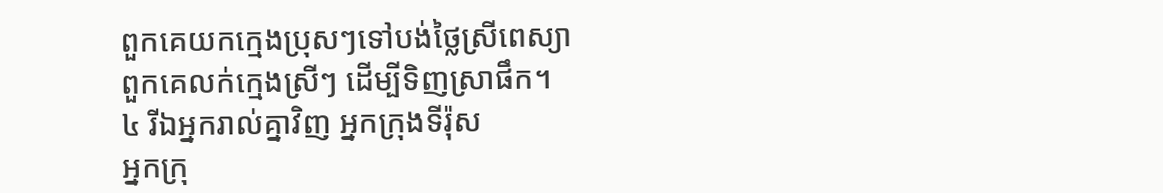ពួកគេយកក្មេងប្រុសៗទៅបង់ថ្លៃស្រីពេស្យា
ពួកគេលក់ក្មេងស្រីៗ ដើម្បីទិញស្រាផឹក។
៤ រីឯអ្នករាល់គ្នាវិញ អ្នកក្រុងទីរ៉ុស
អ្នកក្រុ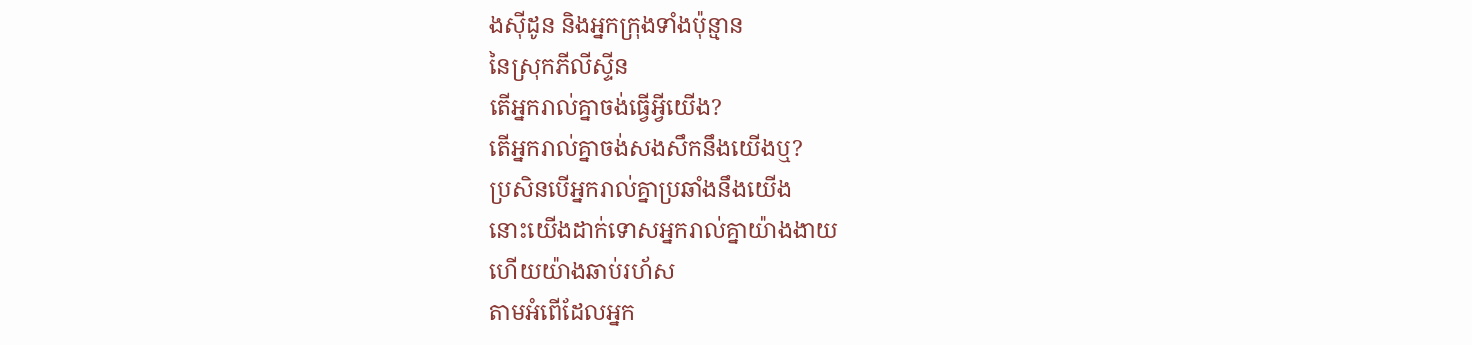ងស៊ីដូន និងអ្នកក្រុងទាំងប៉ុន្មាន
នៃស្រុកភីលីស្ទីន
តើអ្នករាល់គ្នាចង់ធ្វើអ្វីយើង?
តើអ្នករាល់គ្នាចង់សងសឹកនឹងយើងឬ?
ប្រសិនបើអ្នករាល់គ្នាប្រឆាំងនឹងយើង
នោះយើងដាក់ទោសអ្នករាល់គ្នាយ៉ាងងាយ
ហើយយ៉ាងឆាប់រហ័ស
តាមអំពើដែលអ្នក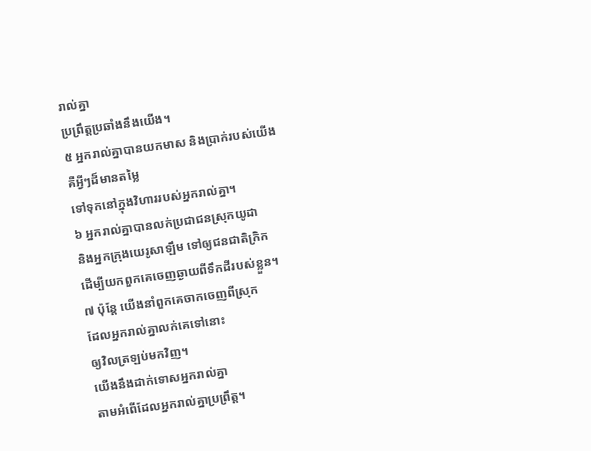រាល់គ្នា
ប្រព្រឹត្តប្រឆាំងនឹងយើង។
៥ អ្នករាល់គ្នាបានយកមាស និងប្រាក់របស់យើង
គឺអ្វីៗដ៏មានតម្លៃ
ទៅទុកនៅក្នុងវិហាររបស់អ្នករាល់គ្នា។
៦ អ្នករាល់គ្នាបានលក់ប្រជាជនស្រុកយូដា
និងអ្នកក្រុងយេរូសាឡឹម ទៅឲ្យជនជាតិក្រិក
ដើម្បីយកពួកគេចេញឆ្ងាយពីទឹកដីរបស់ខ្លួន។
៧ ប៉ុន្តែ យើងនាំពួកគេចាកចេញពីស្រុក
ដែលអ្នករាល់គ្នាលក់គេទៅនោះ
ឲ្យវិលត្រឡប់មកវិញ។
យើងនឹងដាក់ទោសអ្នករាល់គ្នា
តាមអំពើដែលអ្នករាល់គ្នាប្រព្រឹត្ត។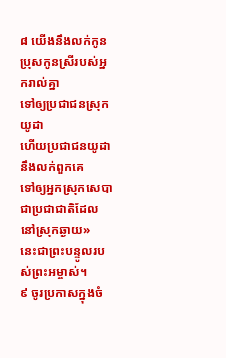៨ យើងនឹងលក់កូនប្រុសកូនស្រីរបស់អ្នករាល់គ្នា
ទៅឲ្យប្រជាជនស្រុកយូដា
ហើយប្រជាជនយូដានឹងលក់ពួកគេ
ទៅឲ្យអ្នកស្រុកសេបា
ជាប្រជាជាតិដែលនៅស្រុកឆ្ងាយ»
នេះជាព្រះបន្ទូលរបស់ព្រះអម្ចាស់។
៩ ចូរប្រកាសក្នុងចំ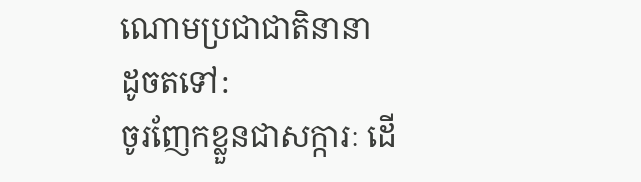ណោមប្រជាជាតិនានា
ដូចតទៅ:
ចូរញែកខ្លួនជាសក្ការៈ ដើ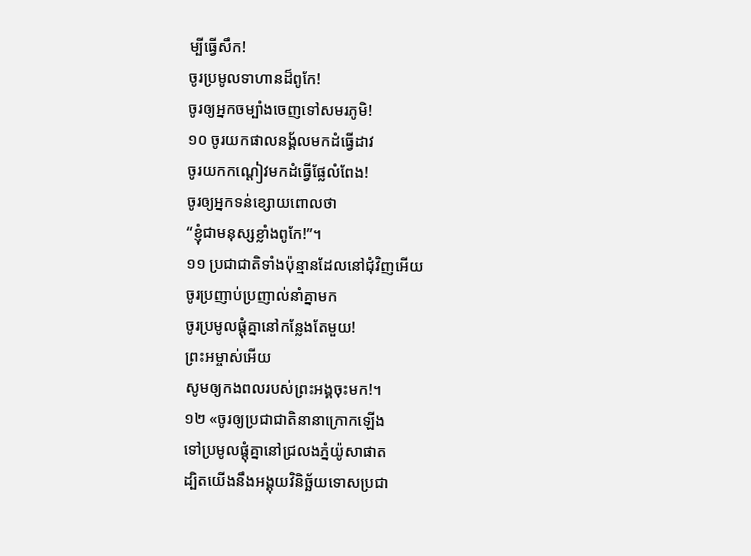ម្បីធ្វើសឹក!
ចូរប្រមូលទាហានដ៏ពូកែ!
ចូរឲ្យអ្នកចម្បាំងចេញទៅសមរភូមិ!
១០ ចូរយកផាលនង្គ័លមកដំធ្វើដាវ
ចូរយកកណ្ដៀវមកដំធ្វើផ្លែលំពែង!
ចូរឲ្យអ្នកទន់ខ្សោយពោលថា
“ខ្ញុំជាមនុស្សខ្លាំងពូកែ!”។
១១ ប្រជាជាតិទាំងប៉ុន្មានដែលនៅជុំវិញអើយ
ចូរប្រញាប់ប្រញាល់នាំគ្នាមក
ចូរប្រមូលផ្តុំគ្នានៅកន្លែងតែមួយ!
ព្រះអម្ចាស់អើយ
សូមឲ្យកងពលរបស់ព្រះអង្គចុះមក!។
១២ «ចូរឲ្យប្រជាជាតិនានាក្រោកឡើង
ទៅប្រមូលផ្តុំគ្នានៅជ្រលងភ្នំយ៉ូសាផាត
ដ្បិតយើងនឹងអង្គុយវិនិច្ឆ័យទោសប្រជា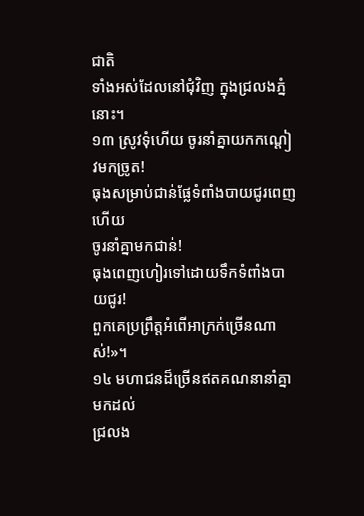ជាតិ
ទាំងអស់ដែលនៅជុំវិញ ក្នុងជ្រលងភ្នំនោះ។
១៣ ស្រូវទុំហើយ ចូរនាំគ្នាយកកណ្ដៀវមកច្រូត!
ធុងសម្រាប់ជាន់ផ្លែទំពាំងបាយជូរពេញហើយ
ចូរនាំគ្នាមកជាន់!
ធុងពេញហៀរទៅដោយទឹកទំពាំងបាយជូរ!
ពួកគេប្រព្រឹត្តអំពើអាក្រក់ច្រើនណាស់!»។
១៤ មហាជនដ៏ច្រើនឥតគណនានាំគ្នាមកដល់
ជ្រលង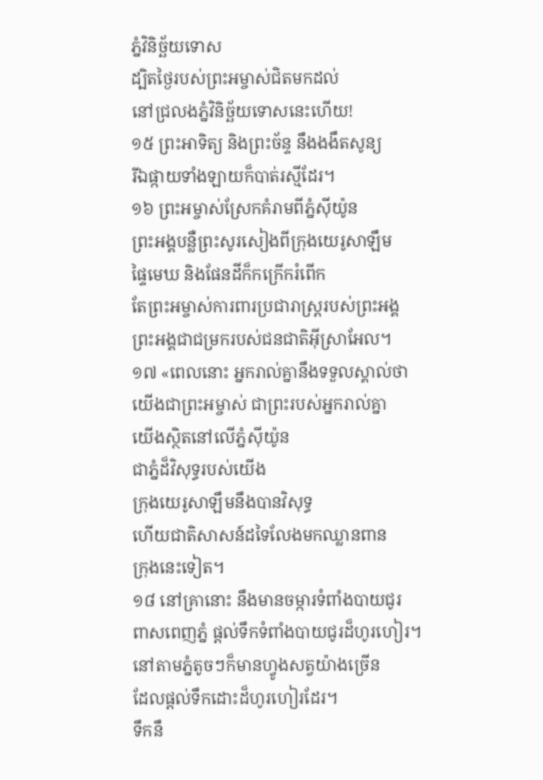ភ្នំវិនិច្ឆ័យទោស
ដ្បិតថ្ងៃរបស់ព្រះអម្ចាស់ជិតមកដល់
នៅជ្រលងភ្នំវិនិច្ឆ័យទោសនេះហើយ!
១៥ ព្រះអាទិត្យ និងព្រះច័ន្ទ នឹងងងឹតសូន្យ
រីឯផ្កាយទាំងឡាយក៏បាត់រស្មីដែរ។
១៦ ព្រះអម្ចាស់ស្រែកគំរាមពីភ្នំស៊ីយ៉ូន
ព្រះអង្គបន្លឺព្រះសូរសៀងពីក្រុងយេរូសាឡឹម
ផ្ទៃមេឃ និងផែនដីក៏កក្រើករំពើក
តែព្រះអម្ចាស់ការពារប្រជារាស្ដ្ររបស់ព្រះអង្គ
ព្រះអង្គជាជម្រករបស់ជនជាតិអ៊ីស្រាអែល។
១៧ «ពេលនោះ អ្នករាល់គ្នានឹងទទួលស្គាល់ថា
យើងជាព្រះអម្ចាស់ ជាព្រះរបស់អ្នករាល់គ្នា
យើងស្ថិតនៅលើភ្នំស៊ីយ៉ូន
ជាភ្នំដ៏វិសុទ្ធរបស់យើង
ក្រុងយេរូសាឡឹមនឹងបានវិសុទ្ធ
ហើយជាតិសាសន៍ដទៃលែងមកឈ្លានពាន
ក្រុងនេះទៀត។
១៨ នៅគ្រានោះ នឹងមានចម្ការទំពាំងបាយជូរ
ពាសពេញភ្នំ ផ្តល់ទឹកទំពាំងបាយជូរដ៏ហូរហៀរ។
នៅតាមភ្នំតូចៗក៏មានហ្វូងសត្វយ៉ាងច្រើន
ដែលផ្តល់ទឹកដោះដ៏ហូរហៀរដែរ។
ទឹកនឹ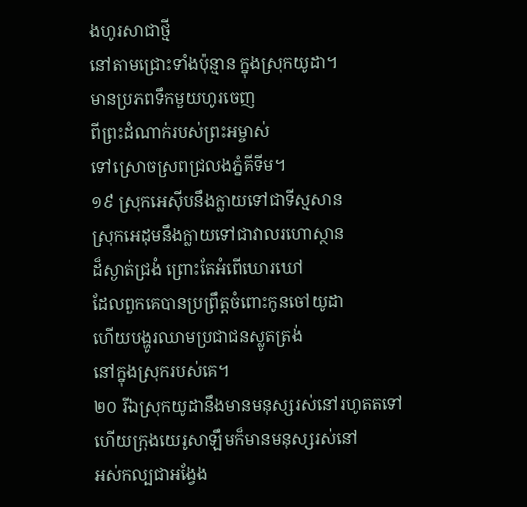ងហូរសាជាថ្មី
នៅតាមជ្រោះទាំងប៉ុន្មាន ក្នុងស្រុកយូដា។
មានប្រភពទឹកមួយហូរចេញ
ពីព្រះដំណាក់របស់ព្រះអម្ចាស់
ទៅស្រោចស្រពជ្រលងភ្នំគីទីម។
១៩ ស្រុកអេស៊ីបនឹងក្លាយទៅជាទីស្មសាន
ស្រុកអេដុមនឹងក្លាយទៅជាវាលរហោស្ថាន
ដ៏ស្ងាត់ជ្រងំ ព្រោះតែអំពើឃោរឃៅ
ដែលពួកគេបានប្រព្រឹត្តចំពោះកូនចៅយូដា
ហើយបង្ហូរឈាមប្រជាជនស្លូតត្រង់
នៅក្នុងស្រុករបស់គេ។
២០ រីឯស្រុកយូដានឹងមានមនុស្សរស់នៅរហូតតទៅ
ហើយក្រុងយេរូសាឡឹមក៏មានមនុស្សរស់នៅ
អស់កល្បជាអង្វែង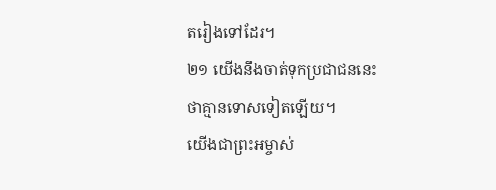តរៀងទៅដែរ។
២១ យើងនឹងចាត់ទុកប្រជាជននេះ
ថាគ្មានទោសទៀតឡើយ។
យើងជាព្រះអម្ចាស់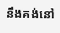នឹងគង់នៅ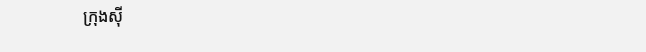ក្រុងស៊ី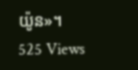យ៉ូន»។
525 Views